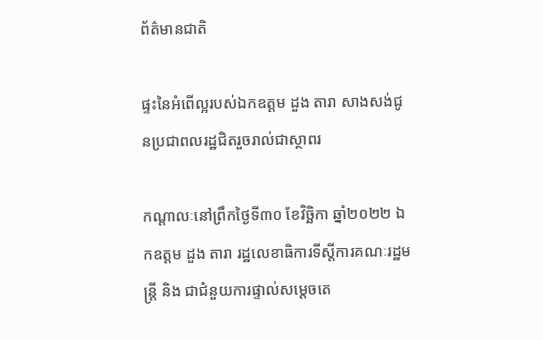ព័ត៌មានជាតិ

ផ្ទះនៃអំពើល្អរបស់ឯកឧត្តម ដួង តារា សាងសង់ជូនប្រជាពលរដ្ឋជិតរួចរាល់ជាស្ថាពរ

កណ្តាលៈនៅព្រឹកថ្ងៃទី៣០ ខែវិច្ឆិកា ឆ្នាំ២០២២ ឯកឧត្តម ដួង តារា រដ្ឋលេខាធិការទីស្តីការគណៈរដ្ឋមន្ត្រី និង ជាជំនួយការផ្ទាល់សម្តេចតេ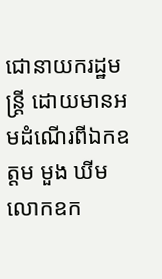ជោនាយករដ្ឋមន្ត្រី ដោយមានអមដំណើរពីឯកឧត្តម មួង ឃីម លោកឧក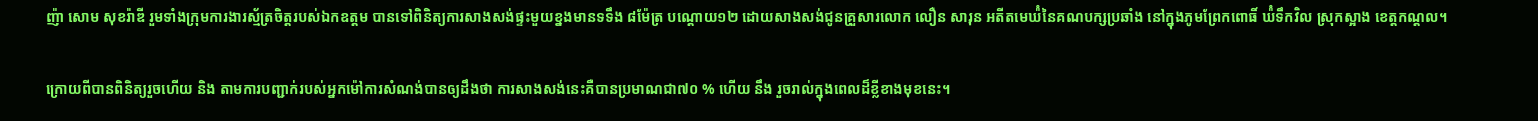ញ៉ា សោម សុខរ៉ាឌី រួមទាំងក្រុមការងារស្ម័ត្រចិត្តរបស់ឯកឧត្តម បានទៅពិនិត្យការសាងសង់ផ្ទះមួយខ្នងមានទទឹង ៨ម៉ែត្រ បណ្តោយ១២ ដោយសាងសង់ជូនគ្រួសារលោក លឿន សារុន អតីតមេឃ៉ំនៃគណបក្សប្រឆាំង នៅក្នុងភូមព្រែកពោធិ៍ ឃ៉ំទឹកវិល ស្រុកស្អាង ខេត្តកណ្តល។

ក្រោយពីបានពិនិត្យរួចហើយ និង តាមការបញ្ជាក់របស់អ្នកម៉ៅការសំណង់បានឲ្យដឹងថា ការសាងសង់នេះគឺបានប្រមាណជា៧០ % ហើយ នឹង រួចរាល់ក្នុងពេលដ៏ខ្លីខាងមុខនេះ។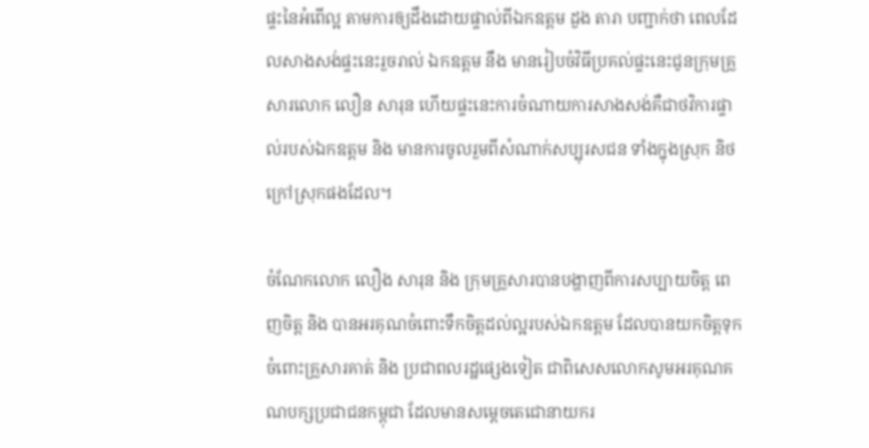ផ្ទះនៃអំពើល្អ តាមការឲ្យដឹងដោយផ្ទាល់ពីឯកឧត្តម ដួង តារា បញ្ជាក់ថា ពេលដែលសាងសង់ផ្ទះនេះរួចរាល់ ឯកឧត្តម នឹង មានរៀបចំវិធីប្រគល់ផ្ទះនេះជូនក្រុមគ្រួសារលោក លឿន សារុន ហើយផ្ទះនេះការចំណាយការសាងសង់គឺជាថវិការផ្ទាល់របស់ឯកឧត្តម និង មានការចូលរួមពីសំណាក់សប្បុរសជន ទាំងក្នុងស្រុក និថ ក្រៅស្រុកផងដែល។

ចំណែកលោក លឿង សារុន និង ក្រុមគ្រួសារបានបង្ហាញពីការសប្បាយចិត្ត ពេញចិត្ត និង បានអរគុណចំពោះទឹកចិត្តដល់ល្អរបស់ឯកឧត្តម ដែលបានយកចិត្តទុកចំពោះគ្រួសារគាត់ និង ប្រជាពលរដ្ឋផ្សេងទៀត ជាពិសេសលោកសូមអរគុណគណបក្សប្រជាជនកម្ពុជា ដែលមានសម្តេចតេជោនាយករ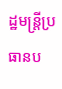ដ្ឋមន្ត្រីប្រធានប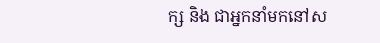ក្ស និង ជាអ្នកនាំមកនៅស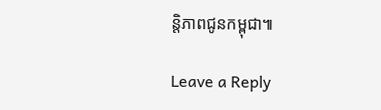ន្តិភាពជូនកម្ពុជា៕

Leave a Reply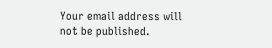Your email address will not be published.